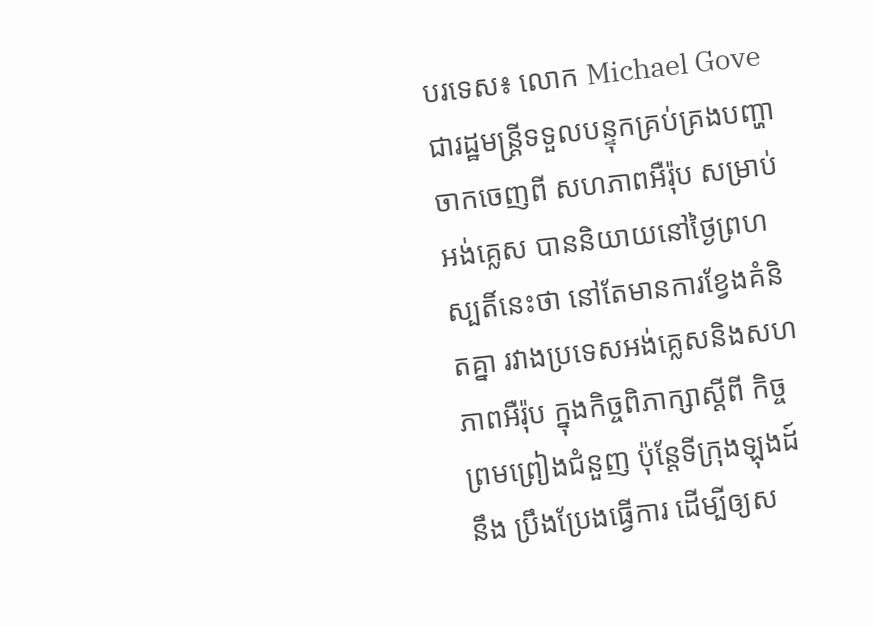បរទេស៖ លោក Michael Gove ជារដ្ឋមន្ត្រីទទួលបន្ទុកគ្រប់គ្រងបញ្ហាចាកចេញពី សហភាពអឺរ៉ុប សម្រាប់អង់គ្លេស បាននិយាយនៅថ្ងៃព្រហស្បតិ៍នេះថា នៅតែមានការខ្វែងគំនិតគ្នា រវាងប្រទេសអង់គ្លេសនិងសហភាពអឺរ៉ុប ក្នុងកិច្ចពិភាក្សាស្តីពី កិច្ចព្រមព្រៀងជំនួញ ប៉ុន្តែទីក្រុងឡុងដ៍នឹង ប្រឹងប្រែងធ្វើការ ដើម្បីឲ្យស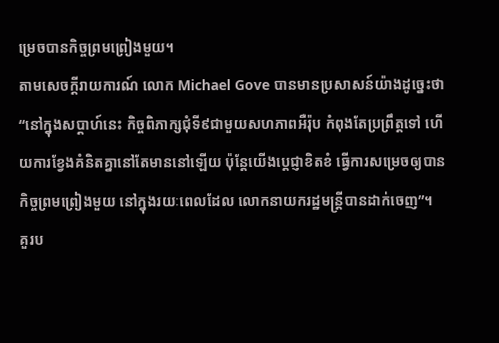ម្រេចបានកិច្ចព្រមព្រៀងមួយ។
តាមសេចក្តីរាយការណ៍ លោក Michael Gove បានមានប្រសាសន៍យ៉ាងដូច្នេះថា “នៅក្នុងសប្ដាហ៍នេះ កិច្ចពិភាក្សជុំទី៩ជាមួយសហភាពអឺរ៉ុប កំពុងតែប្រព្រឹត្តទៅ ហើយការខ្វែងគំនិតគ្នានៅតែមាននៅឡើយ ប៉ុន្តែយើងប្តេជ្ញាខិតខំ ធ្វើការសម្រេចឲ្យបានកិច្ចព្រមព្រៀងមួយ នៅក្នុងរយៈពេលដែល លោកនាយករដ្ឋមន្ត្រីបានដាក់ចេញ”។
គួរប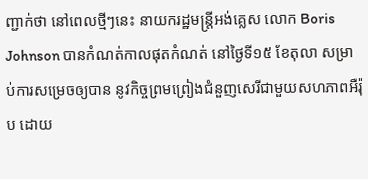ញ្ជាក់ថា នៅពេលថ្មីៗនេះ នាយករដ្ឋមន្ត្រីអង់គ្លេស លោក Boris Johnson បានកំណត់កាលផុតកំណត់ នៅថ្ងៃទី១៥ ខែតុលា សម្រាប់ការសម្រេចឲ្យបាន នូវកិច្ចព្រមព្រៀងជំនួញសេរីជាមួយសហភាពអឺរ៉ុប ដោយ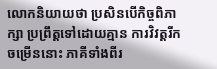លោកនិយាយថា ប្រសិនបើកិច្ចពិភាក្សា ប្រព្រឹត្តទៅដោយគ្មាន ការវិវត្តរីកចម្រើននោះ ភាគីទាំងពីរ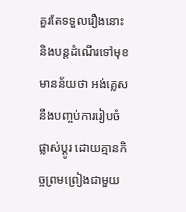គួរតែទទួលរឿងនោះ និងបន្តដំណើរទៅមុខ មានន័យថា អង់គ្លេសនឹងបញ្ចប់ការរៀបចំផ្លាស់ប្តូរ ដោយគ្មានកិច្ចព្រមព្រៀងជាមួយ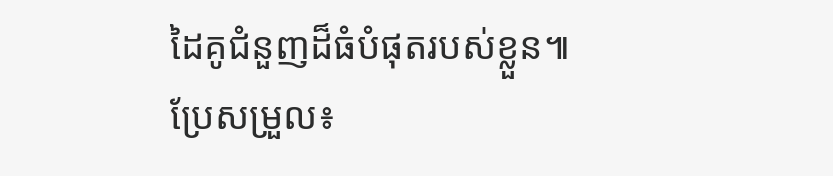ដៃគូជំនួញដ៏ធំបំផុតរបស់ខ្លួន៕
ប្រែសម្រួល៖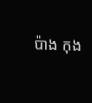ប៉ាង កុង